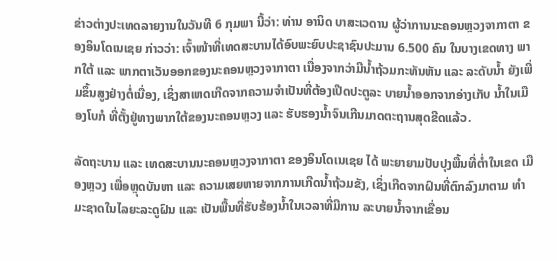ຂ່າວຕ່າງປະເທດລາຍງານໃນວັນທີ 6 ກຸມພາ ນີ້ວ່າ: ທ່ານ ອານິດ ບາສະເວດານ ຜູ້ວ່າການນະຄອນຫຼວງຈາກາຕາ ຂອງອິນໂດເນເຊຍ ກ່າວວ່າ: ເຈົ້າໜ້າທີ່ເທດສະບານໄດ້ອົບພະຍົບປະຊາຊົນປະມານ 6.500 ຄົນ ໃນບາງເຂດທາງ ພາກໃຕ້ ແລະ ພາກຕາເວັນອອກຂອງນະຄອນຫຼວງຈາກາຕາ ເນື່ອງຈາກວ່າມີນ້ຳຖ້ວມກະທັນຫັນ ແລະ ລະດັບນ້ຳ ຍັງເພີ່ມຂຶ້ນສູງຢ່າງຕໍ່ເນື່ອງ, ເຊິ່ງສາເຫດເກີດຈາກຄວາມຈຳເປັນທີ່ຕ້ອງເປີດປະຕູລະ ບາຍນ້ຳອອກຈາກອ່າງເກັບ ນ້ຳໃນເມືອງໂບກໍ ທີ່ຕັ້ງຢູ່ທາງພາກໃຕ້ຂອງນະຄອນຫຼວງ ແລະ ຮັບຮອງນ້ຳຈົນເກີນມາດຕະຖານສຸດຂີດແລ້ວ.

ລັດຖະບານ ແລະ ເທດສະບານນະຄອນຫຼວງຈາກາຕາ ຂອງອິນໂດເນເຊຍ ໄດ້ ພະຍາຍາມປັບປຸງພື້ນທີ່ຕ່ຳໃນເຂດ ເມືອງຫຼວງ ເພື່ອຫຼຸດບັນຫາ ແລະ ຄວາມເສຍຫາຍຈາກການເກີດນ້ຳຖ້ວມຂັງ, ເຊິ່ງເກີດຈາກຝົນທີ່ຕົກລົງມາຕາມ ທຳມະຊາດໃນໄລຍະລະດູຝົນ ແລະ ເປັນພື້ນທີ່ຮັບຮ້ອງນ້ຳໃນເວລາທີ່ມີການ ລະບາຍນ້ຳຈາກເຂື່ອນ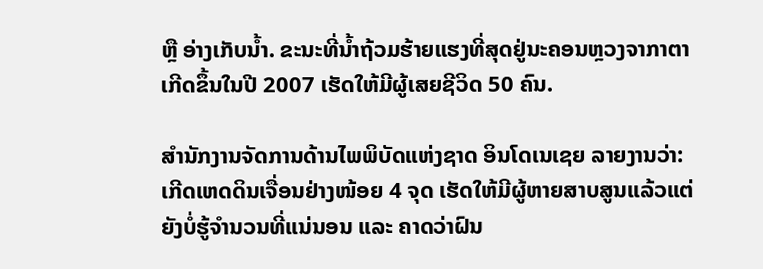ຫຼື ອ່າງເກັບນ້ຳ. ຂະນະທີ່ນໍ້າຖ້ວມຮ້າຍແຮງທີ່ສຸດຢູ່ນະຄອນຫຼວງຈາກາຕາ ເກີດຂຶ້ນໃນປີ 2007 ເຮັດໃຫ້ມີຜູ້ເສຍຊີວິດ 50 ຄົນ.

ສຳນັກງານຈັດການດ້ານໄພພິບັດແຫ່ງຊາດ ອິນໂດເນເຊຍ ລາຍງານວ່າ: ເກີດເຫດດິນເຈື່ອນຢ່າງໜ້ອຍ 4 ຈຸດ ເຮັດໃຫ້ມີຜູ້ຫາຍສາບສູນແລ້ວແຕ່ຍັງບໍ່ຮູ້ຈຳນວນທີ່ແນ່ນອນ ແລະ ຄາດວ່າຝົນ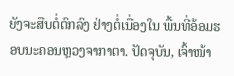ຍັງຈະສືບຕໍ່ຕົກລົງ ຢ່າງຕໍ່ເນື່ອງໃນ ພື້ນທີ່ອ້ອມຮອບນະຄອນຫຼວງຈາກາຕາ. ປັດຈຸບັນ, ເຈົ້າໜ້າ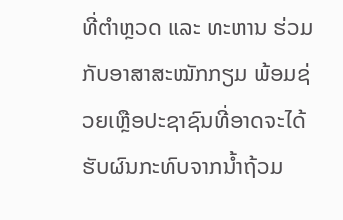ທີ່ຕຳຫຼວດ ແລະ ທະຫານ ຮ່ວມກັບອາສາສະໝັກກຽມ ພ້ອມຊ່ວຍເຫຼືອປະຊາຊົນທີ່ອາດຈະໄດ້ຮັບຜົນກະທົບຈາກນ້ຳຖ້ວມ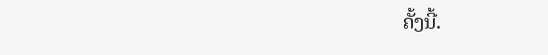ຄັ້ງນີ້.